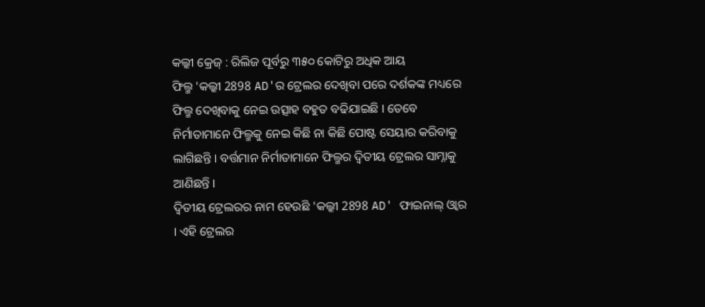କଲ୍କୀ କ୍ରେଜ୍ : ରିଲିଜ ପୂର୍ବରୁ ୩୫୦ କୋଟିରୁ ଅଧିକ ଆୟ
ଫିଲ୍ମ 'କଲ୍କୀ 2898 AD'ର ଟ୍ରେଲର ଦେଖିବା ପରେ ଦର୍ଶକଙ୍କ ମଧ୍ୟରେ ଫିଲ୍ମ ଦେଖିବାକୁ ନେଇ ଉତ୍ସାହ ବହୁତ ବଢିଯାଇଛି । ତେବେ ନିର୍ମାତାମାନେ ଫିଲ୍ମକୁ ନେଇ କିଛି ନା କିଛି ପୋଷ୍ଟ ସେୟାର କରିବାକୁ ଲାଗିଛନ୍ତି । ବର୍ତ୍ତମାନ ନିର୍ମାତାମାନେ ଫିଲ୍ମର ଦ୍ୱିତୀୟ ଟ୍ରେଲର ସାମ୍ନାକୁ ଆଣିଛନ୍ତି ।
ଦ୍ୱିତୀୟ ଟ୍ରେଲରର ନାମ ହେଉଛି 'କଲ୍କୀ 2898 AD' ଫାଇନାଲ୍ ଓ୍ଵାର । ଏହି ଟ୍ରେଲର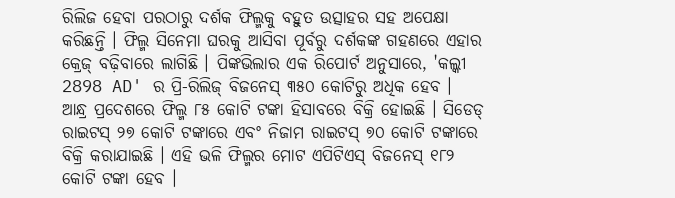ରିଲିଜ ହେବା ପରଠାରୁ ଦର୍ଶକ ଫିଲ୍ମକୁ ବହୁତ ଉତ୍ସାହର ସହ ଅପେକ୍ଷା କରିଛନ୍ତି । ଫିଲ୍ମ ସିନେମା ଘରକୁ ଆସିବା ପୂର୍ବରୁ ଦର୍ଶକଙ୍କ ଗହଣରେ ଏହାର କ୍ରେଜ୍ ବଢ଼ିବାରେ ଲାଗିଛି । ପିଙ୍କଭିଲାର ଏକ ରିପୋର୍ଟ ଅନୁସାରେ, 'କଲ୍କୀ 2898 AD' ର ପ୍ରି-ରିଲିଜ୍ ବିଜନେସ୍ ୩୫୦ କୋଟିରୁ ଅଧିକ ହେବ ।
ଆନ୍ଧ୍ର ପ୍ରଦେଶରେ ଫିଲ୍ମ ୮୫ କୋଟି ଟଙ୍କା ହିସାବରେ ବିକ୍ରି ହୋଇଛି । ସିଡେଡ୍ ରାଇଟସ୍ ୨୭ କୋଟି ଟଙ୍କାରେ ଏବଂ ନିଜାମ ରାଇଟସ୍ ୭୦ କୋଟି ଟଙ୍କାରେ ବିକ୍ରି କରାଯାଇଛି । ଏହି ଭଳି ଫିଲ୍ମର ମୋଟ ଏପିଟିଏସ୍ ବିଜନେସ୍ ୧୮୨ କୋଟି ଟଙ୍କା ହେବ ।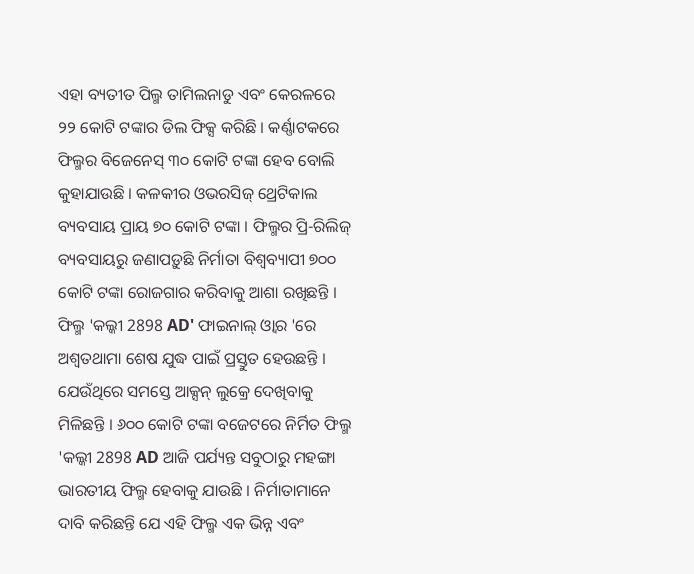ଏହା ବ୍ୟତୀତ ପିଲ୍ମ ତାମିଲନାଡୁ ଏବଂ କେରଳରେ ୨୨ କୋଟି ଟଙ୍କାର ଡିଲ ଫିକ୍ସ କରିଛି । କର୍ଣ୍ଣାଟକରେ ଫିଲ୍ମର ବିଜେନେସ୍ ୩୦ କୋଟି ଟଙ୍କା ହେବ ବୋଲି କୁହାଯାଉଛି । କଳକୀର ଓଭରସିଜ୍ ଥ୍ରେଟିକାଲ ବ୍ୟବସାୟ ପ୍ରାୟ ୭୦ କୋଟି ଟଙ୍କା । ଫିଲ୍ମର ପ୍ରି-ରିଲିଜ୍ ବ୍ୟବସାୟରୁ ଜଣାପଡ଼ୁଛି ନିର୍ମାତା ବିଶ୍ବବ୍ୟାପୀ ୭୦୦ କୋଟି ଟଙ୍କା ରୋଜଗାର କରିବାକୁ ଆଶା ରଖିଛନ୍ତି ।
ଫିଲ୍ମ 'କଲ୍କୀ 2898 AD' ଫାଇନାଲ୍ ଓ୍ଵାର 'ରେ ଅଶ୍ୱତଥାମା ଶେଷ ଯୁଦ୍ଧ ପାଇଁ ପ୍ରସ୍ତୁତ ହେଉଛନ୍ତି । ଯେଉଁଥିରେ ସମସ୍ତେ ଆକ୍ସନ୍ ଲୁକ୍ରେ ଦେଖିବାକୁ ମିଳିଛନ୍ତି । ୬୦୦ କୋଟି ଟଙ୍କା ବଜେଟରେ ନିର୍ମିତ ଫିଲ୍ମ 'କଲ୍କୀ 2898 AD ଆଜି ପର୍ଯ୍ୟନ୍ତ ସବୁଠାରୁ ମହଙ୍ଗା ଭାରତୀୟ ଫିଲ୍ମ ହେବାକୁ ଯାଉଛି । ନିର୍ମାତାମାନେ ଦାବି କରିଛନ୍ତି ଯେ ଏହି ଫିଲ୍ମ ଏକ ଭିନ୍ନ ଏବଂ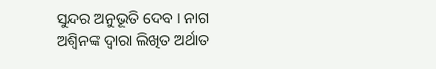ସୁନ୍ଦର ଅନୁଭୂତି ଦେବ । ନାଗ ଅଶ୍ୱିନଙ୍କ ଦ୍ୱାରା ଲିଖିତ ଅର୍ଥାତ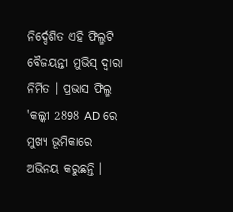ନିର୍ଦ୍ଦେଶିତ ଏହି ଫିଲ୍ମଟି ବୈଜୟନ୍ତୀ ମୁଭିସ୍ ଦ୍ୱାରା ନିର୍ମିତ । ପ୍ରଭାସ ଫିଲ୍ମ 'କଲ୍କୀ 2898 AD ରେ ମୁଖ୍ୟ ଭୂମିକାରେ ଅଭିନୟ କରୁଛନ୍ତି ।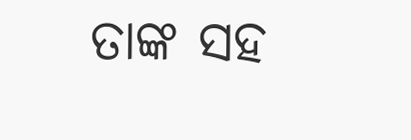ତାଙ୍କ ସହ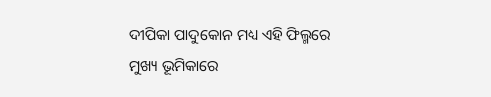ଦୀପିକା ପାଦୁକୋନ ମଧ୍ୟ ଏହି ଫିଲ୍ମରେ ମୁଖ୍ୟ ଭୂମିକାରେ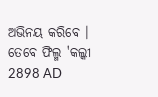ଅଭିନୟ କରିବେ । ତେବେ ଫିଲ୍ମ 'କଲ୍କୀ 2898 AD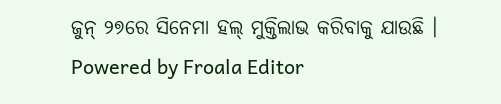ଜୁନ୍ ୨୭ରେ ସିନେମା ହଲ୍ ମୁକ୍ତିଲାଭ କରିବାକୁ ଯାଉଛି ।
Powered by Froala Editor